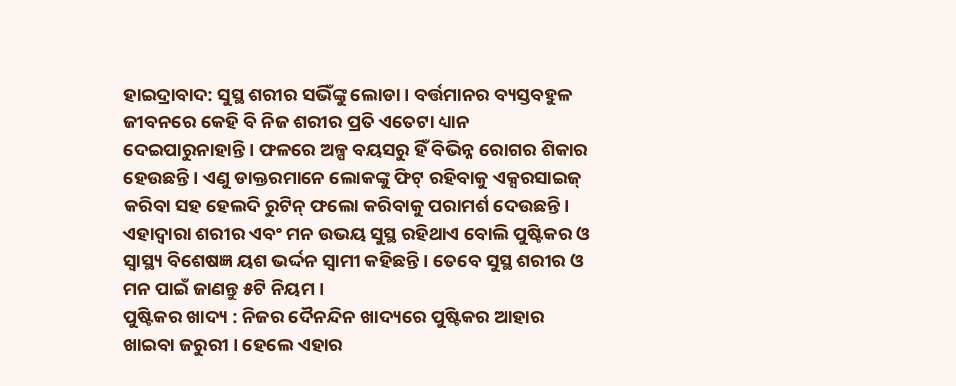ହାଇଦ୍ରାବାଦ: ସୁସ୍ଥ ଶରୀର ସଭିଁଙ୍କୁ ଲୋଡା । ବର୍ତ୍ତମାନର ବ୍ୟସ୍ତବହୁଳ ଜୀବନରେ କେହି ବି ନିଜ ଶରୀର ପ୍ରତି ଏତେଟା ଧ୍ୟାନ ଦେଇପାରୁନାହାନ୍ତି । ଫଳରେ ଅଳ୍ପ ବୟସରୁ ହିଁ ବିଭିନ୍ନ ରୋଗର ଶିକାର ହେଉଛନ୍ତି। ଏଣୁ ଡାକ୍ତରମାନେ ଲୋକଙ୍କୁ ଫିଟ୍ ରହିବାକୁ ଏକ୍ସରସାଇଜ୍ କରିବା ସହ ହେଲଦି ରୁଟିନ୍ ଫଲୋ କରିବାକୁ ପରାମର୍ଶ ଦେଉଛନ୍ତି। ଏହାଦ୍ବାରା ଶରୀର ଏବଂ ମନ ଉଭୟ ସୁସ୍ଥ ରହିଥାଏ ବୋଲି ପୁଷ୍ଟିକର ଓ ସ୍ୱାସ୍ଥ୍ୟ ବିଶେଷଜ୍ଞ ୟଶ ଭର୍ଦ୍ଦନ ସ୍ବାମୀ କହିଛନ୍ତି । ତେବେ ସୁସ୍ଥ ଶରୀର ଓ ମନ ପାଇଁ ଜାଣନ୍ତୁ ୫ଟି ନିୟମ ।
ପୁଷ୍ଟିକର ଖାଦ୍ୟ : ନିଜର ଦୈନନ୍ଦିନ ଖାଦ୍ୟରେ ପୁଷ୍ଟିକର ଆହାର ଖାଇବା ଜରୁରୀ । ହେଲେ ଏହାର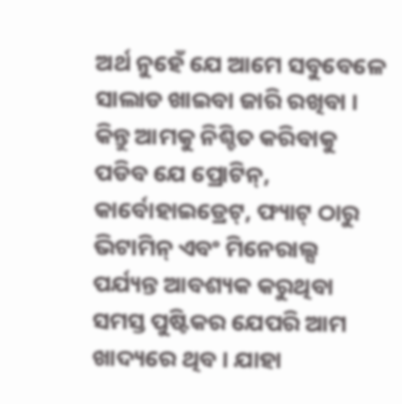ଅର୍ଥ ନୁହେଁ ଯେ ଆମେ ସବୁବେଳେ ସାଲାଡ ଖାଇବା ଜାରି ରଖିବା । କିନ୍ତୁ ଆମକୁ ନିଶ୍ଚିତ କରିବାକୁ ପଡିବ ଯେ ପ୍ରୋଟିନ୍, କାର୍ବୋହାଇଡ୍ରେଟ୍, ଫ୍ୟାଟ୍ ଠାରୁ ଭିଟାମିନ୍ ଏବଂ ମିନେରାଲ୍ସ ପର୍ଯ୍ୟନ୍ତ ଆବଶ୍ୟକ କରୁଥିବା ସମସ୍ତ ପୁଷ୍ଟିକର ଯେପରି ଆମ ଖାଦ୍ୟରେ ଥିବ । ଯାହା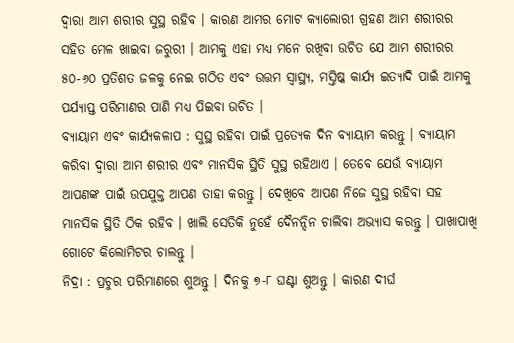ଦ୍ବାରା ଆମ ଶରୀର ସୁସ୍ଥ ରହିବ । କାରଣ ଆମର ମୋଟ କ୍ୟାଲୋରୀ ଗ୍ରହଣ ଆମ ଶରୀରର ସହିତ ମେଳ ଖାଇବା ଜରୁରୀ । ଆମକୁ ଏହା ମଧ୍ୟ ମନେ ରଖିବା ଉଚିତ ଯେ ଆମ ଶରୀରର ୫୦-୬୦ ପ୍ରତିଶତ ଜଳକୁ ନେଇ ଗଠିତ ଏବଂ ଉତ୍ତମ ସ୍ୱାସ୍ଥ୍ୟ, ମସ୍ତିଷ୍କ କାର୍ଯ୍ୟ ଇତ୍ୟାଦି ପାଇଁ ଆମକୁ ପର୍ଯ୍ୟାପ୍ତ ପରିମାଣର ପାଣି ମଧ୍ୟ ପିଇବା ଉଚିତ ।
ବ୍ୟାୟାମ ଏବଂ କାର୍ଯ୍ୟକଳାପ : ସୁସ୍ଥ ରହିବା ପାଇଁ ପ୍ରତ୍ୟେକ ଦିନ ବ୍ୟାୟାମ କରନ୍ତୁ । ବ୍ୟାୟାମ କରିବା ଦ୍ବାରା ଆମ ଶରୀର ଏବଂ ମାନସିକ ସ୍ଥିତି ସୁସ୍ଥ ରହିଥାଏ । ତେବେ ଯେଉଁ ବ୍ୟାୟାମ ଆପଣଙ୍କ ପାଇଁ ଉପଯୁକ୍ତ ଆପଣ ତାହା କରନ୍ତୁ । ଦେଖିବେ ଆପଣ ନିଜେ ସୁସ୍ଥ ରହିବା ସହ ମାନସିକ ସ୍ଥିତି ଠିକ ରହିବ । ଖାଲି ସେତିକି ନୁହେଁ ଦୈନନ୍ଦିନ ଚାଲିବା ଅଭ୍ୟାସ କରନ୍ତୁ । ପାଖାପାଖି ଗୋଟେ କିଲୋମିଟର ଚାଲନ୍ତୁ ।
ନିଦ୍ରା : ପ୍ରଚୁର ପରିମାଣରେ ଶୁଅନ୍ତୁ । ଦିନକୁ ୭-୮ ଘଣ୍ଟା ଶୁଅନ୍ତୁ । କାରଣ ଦୀର୍ଘ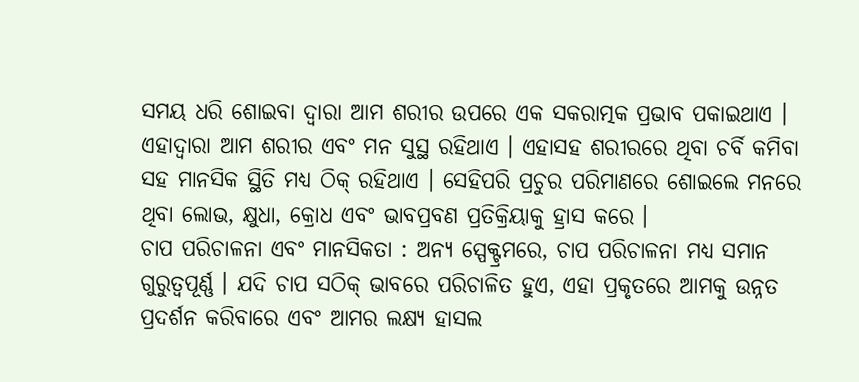ସମୟ ଧରି ଶୋଇବା ଦ୍ବାରା ଆମ ଶରୀର ଉପରେ ଏକ ସକରାତ୍ମକ ପ୍ରଭାବ ପକାଇଥାଏ । ଏହାଦ୍ବାରା ଆମ ଶରୀର ଏବଂ ମନ ସୁସ୍ଥ ରହିଥାଏ । ଏହାସହ ଶରୀରରେ ଥିବା ଚର୍ବି କମିବା ସହ ମାନସିକ ସ୍ଥିତି ମଧ୍ୟ ଠିକ୍ ରହିଥାଏ । ସେହିପରି ପ୍ରଚୁର ପରିମାଣରେ ଶୋଇଲେ ମନରେ ଥିବା ଲୋଭ, କ୍ଷୁଧା, କ୍ରୋଧ ଏବଂ ଭାବପ୍ରବଣ ପ୍ରତିକ୍ରିୟାକୁ ହ୍ରାସ କରେ ।
ଚାପ ପରିଚାଳନା ଏବଂ ମାନସିକତା : ଅନ୍ୟ ସ୍ପେକ୍ଟ୍ରମରେ, ଚାପ ପରିଚାଳନା ମଧ୍ୟ ସମାନ ଗୁରୁତ୍ୱପୂର୍ଣ୍ଣ । ଯଦି ଚାପ ସଠିକ୍ ଭାବରେ ପରିଚାଳିତ ହୁଏ, ଏହା ପ୍ରକୃତରେ ଆମକୁ ଉନ୍ନତ ପ୍ରଦର୍ଶନ କରିବାରେ ଏବଂ ଆମର ଲକ୍ଷ୍ୟ ହାସଲ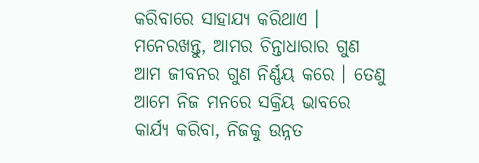କରିବାରେ ସାହାଯ୍ୟ କରିଥାଏ । ମନେରଖନ୍ତୁ, ଆମର ଚିନ୍ତାଧାରାର ଗୁଣ ଆମ ଜୀବନର ଗୁଣ ନିର୍ଣ୍ଣୟ କରେ । ତେଣୁ ଆମେ ନିଜ ମନରେ ସକ୍ରିୟ ଭାବରେ କାର୍ଯ୍ୟ କରିବା, ନିଜକୁ ଉନ୍ନତ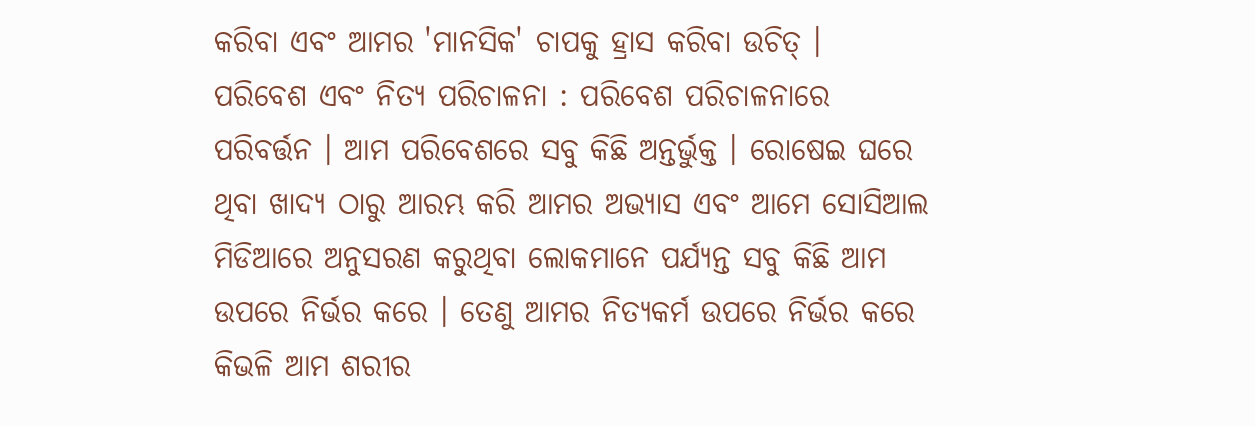କରିବା ଏବଂ ଆମର 'ମାନସିକ' ଚାପକୁ ହ୍ରାସ କରିବା ଉଚିତ୍ ।
ପରିବେଶ ଏବଂ ନିତ୍ୟ ପରିଚାଳନା : ପରିବେଶ ପରିଚାଳନାରେ ପରିବର୍ତ୍ତନ । ଆମ ପରିବେଶରେ ସବୁ କିଛି ଅନ୍ତର୍ଭୁକ୍ତ । ରୋଷେଇ ଘରେ ଥିବା ଖାଦ୍ୟ ଠାରୁ ଆରମ୍ଭ କରି ଆମର ଅଭ୍ୟାସ ଏବଂ ଆମେ ସୋସିଆଲ ମିଡିଆରେ ଅନୁସରଣ କରୁଥିବା ଲୋକମାନେ ପର୍ଯ୍ୟନ୍ତ ସବୁ କିଛି ଆମ ଉପରେ ନିର୍ଭର କରେ । ତେଣୁ ଆମର ନିତ୍ୟକର୍ମ ଉପରେ ନିର୍ଭର କରେ କିଭଳି ଆମ ଶରୀର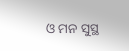ଓ ମନ ସୁସ୍ଥ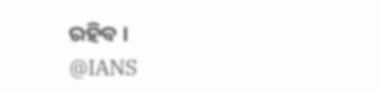ରହିବ ।
@IANS